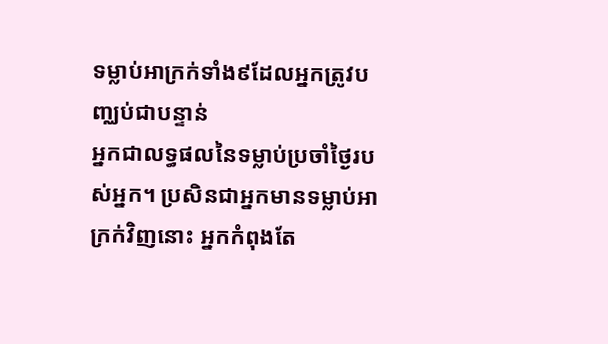ទម្លាប់អាក្រក់ទាំង៩ដែលអ្នកត្រូវបញ្ឈប់ជាបន្ទាន់
អ្នកជាលទ្ធផលនៃទម្លាប់ប្រចាំថ្ងៃរបស់អ្នក។ ប្រសិនជាអ្នកមានទម្លាប់អាក្រក់វិញនោះ អ្នកកំពុងតែ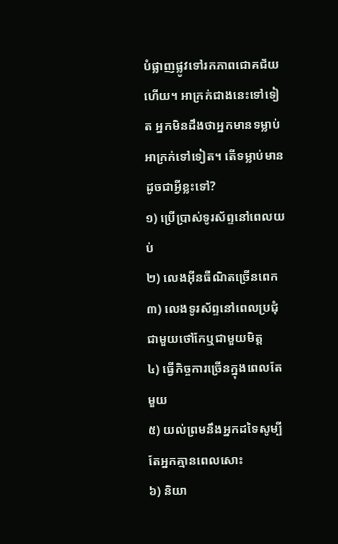បំផ្លាញផ្លូវទៅរកភាពជោគជ័យហើយ។ អាក្រក់ជាងនេះទៅទៀត អ្នកមិនដឹងថាអ្នកមានទម្លាប់អាក្រក់ទៅទៀត។ តើទម្លាប់មានដូចជាអ្វីខ្លះទៅ?
១) ប្រើប្រាស់ទូរស័ព្ទនៅពេលយប់
២) លេងអ៊ីនធឺណិតច្រើនពេក
៣) លេងទូរស័ព្ទនៅពេលប្រជុំជាមួយថៅកែឬជាមួយមិត្ត
៤) ធ្វើកិច្ចការច្រើនក្នុងពេលតែមួយ
៥) យល់ព្រមនឹងអ្នកដទៃសូម្បីតែអ្នកគ្មានពេលសោះ
៦) និយា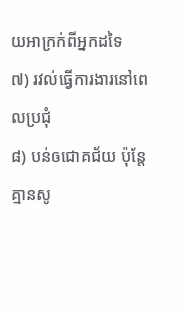យអាក្រក់ពីអ្នកដទៃ
៧) រវល់ធ្វើការងារនៅពេលប្រជុំ
៨) បន់ឲជោគជ័យ ប៉ុន្តែគ្មានសូ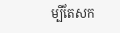ម្បីតែសក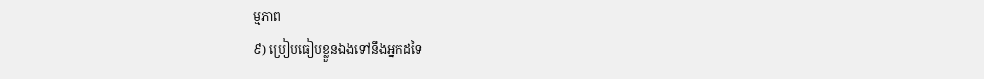ម្មភាព
៩) ប្រៀបធៀបខ្លួនឯងទៅនឹងអ្នកដទៃ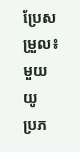ប្រែសម្រួល៖ មួយយូ
ប្រភ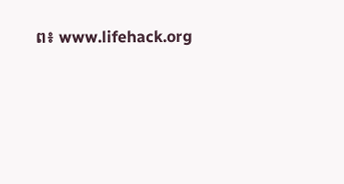ព៖ www.lifehack.org